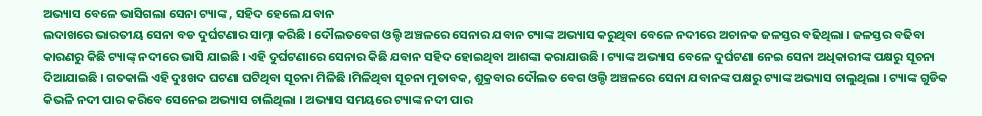ଅଭ୍ୟାସ ବେଳେ ଭାସିଗଲା ସେନା ଟ୍ୟାଙ୍କ , ସହିଦ ହେଲେ ଯବାନ
ଲଦାଖରେ ଭାରତୀୟ ସେନା ବଡ ଦୁର୍ଘଟଣାର ସାମ୍ନା କରିଛି । ଦୌଲତବେଗ ଓଲ୍ଡି ଅଞ୍ଚଳରେ ସେନାର ଯବାନ ଟ୍ୟାଙ୍କ ଅଭ୍ୟାସ କରୁଥିବା ବେଳେ ନଦୀରେ ଅଚାନକ ଜଳସ୍ତର ବଢିଥିଲା । ଜଳସ୍ତର ବଢିବା କାରଣରୁ କିଛି ଟ୍ୟାଙ୍କ୍ ନଦୀରେ ଭାସି ଯାଇଛି । ଏହି ଦୁର୍ଘଟଣାରେ ସେନାର କିଛି ଯବାନ ସହିଦ ହୋଇଥିବା ଆଶଙ୍କା କରାଯାଉଛି । ଟ୍ୟାଙ୍କ ଅଭ୍ୟାସ ବେଳେ ଦୁର୍ଘଟଣା ନେଇ ସେନା ଅଧିକାରୀଙ୍କ ପକ୍ଷରୁ ସୂଚନା ଦିଆଯାଇଛି । ଗତକାଲି ଏହି ଦୁଃଖଦ ଘଟଣା ଘଟିଥିବା ସୂଚନା ମିଳିଛି ।ମିଳିଥିବା ସୂଚନା ମୁତାବକ, ଶୁକ୍ରବାର ଦୌଲତ ବେଗ ଓଲ୍ଡି ଅଞ୍ଚଳରେ ସେନା ଯବାନଙ୍କ ପକ୍ଷରୁ ଟ୍ୟାଙ୍କ ଅଭ୍ୟାସ ଚାଲୁଥିଲା । ଟ୍ୟାଙ୍କ ଗୁଡିକ କିଭଳି ନଦୀ ପାର କରିବେ ସେନେଇ ଅଭ୍ୟାସ ଚାଲିଥିଲା । ଅଭ୍ୟାସ ସମୟରେ ଟ୍ୟାଙ୍କ ନଦୀ ପାର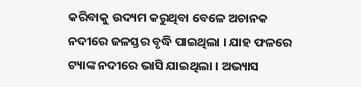କରିବାକୁ ଉଦ୍ୟମ କରୁଥିବା ବେଳେ ଅଚାନକ ନଦୀରେ ଜଳସ୍ତର ବୃଦ୍ଧି ପାଇଥିଲା । ଯାହ ଫଳରେ ଟ୍ୟାଙ୍କ ନଦୀରେ ଭାସି ଯାଇଥିଲା । ଅଭ୍ୟାସ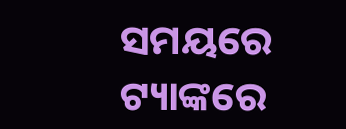ସମୟରେ ଟ୍ୟାଙ୍କରେ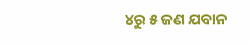୪ରୁ ୫ ଜଣ ଯବାନ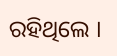ରହିଥିଲେ ।